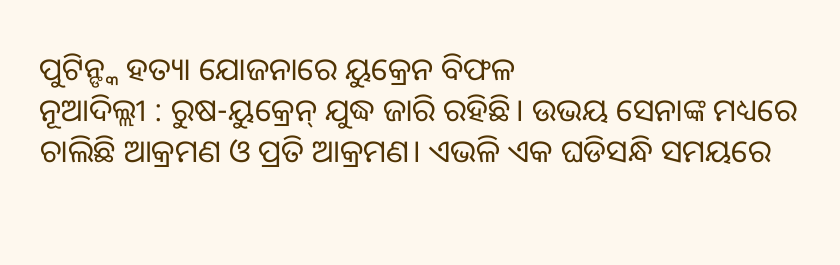ପୁଟିନ୍ଙ୍କ ହତ୍ୟା ଯୋଜନାରେ ୟୁକ୍ରେନ ବିଫଳ
ନୂଆଦିଲ୍ଲୀ : ରୁଷ-ୟୁକ୍ରେନ୍ ଯୁଦ୍ଧ ଜାରି ରହିଛି। ଉଭୟ ସେନାଙ୍କ ମଧ୍ୟରେ ଚାଲିଛି ଆକ୍ରମଣ ଓ ପ୍ରତି ଆକ୍ରମଣ। ଏଭଳି ଏକ ଘଡିସନ୍ଧି ସମୟରେ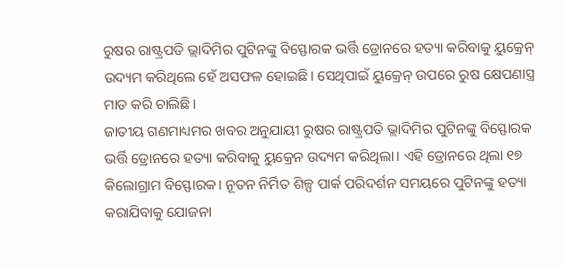ରୁଷର ରାଷ୍ଟ୍ରପତି ଭ୍ଲାଦିମିର ପୁଟିନଙ୍କୁ ବିସ୍ଫୋରକ ଭର୍ତ୍ତି ଡ୍ରୋନରେ ହତ୍ୟା କରିବାକୁ ୟୁକ୍ରେନ୍ ଉଦ୍ୟମ କରିଥିଲେ ହେଁ ଅସଫଳ ହୋଇଛି। ସେଥିପାଇଁ ୟୁକ୍ରେନ୍ ଉପରେ ରୁଷ କ୍ଷେପଣାସ୍ତ୍ର ମାଡ କରି ଚାଲିଛି।
ଜାତୀୟ ଗଣମାଧ୍ୟମର ଖବର ଅନୁଯାୟୀ ରୁଷର ରାଷ୍ଟ୍ରପତି ଭ୍ଲାଦିମିର ପୁଟିନଙ୍କୁ ବିସ୍ଫୋରକ ଭର୍ତ୍ତି ଡ୍ରୋନରେ ହତ୍ୟା କରିବାକୁ ୟୁକ୍ରେନ ଉଦ୍ୟମ କରିଥିଲା। ଏହି ଡ୍ରୋନରେ ଥିଲା ୧୭ କିଲୋଗ୍ରାମ ବିସ୍ଫୋରକ। ନୂତନ ନିର୍ମିତ ଶିଳ୍ପ ପାର୍କ ପରିଦର୍ଶନ ସମୟରେ ପୁଟିନଙ୍କୁ ହତ୍ୟା କରାଯିବାକୁ ଯୋଜନା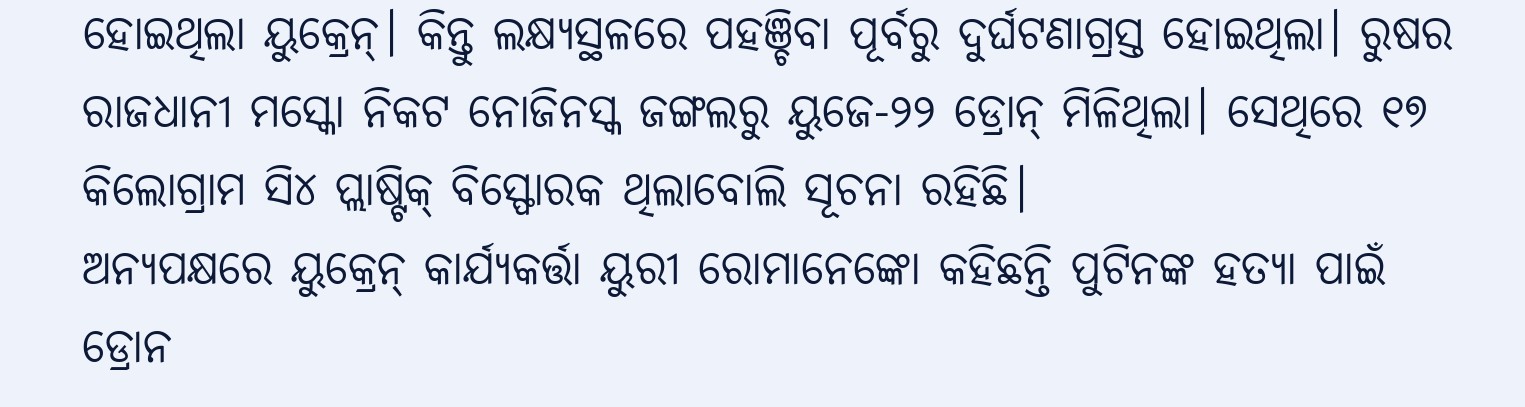ହୋଇଥିଲା ୟୁକ୍ରେନ୍। କିନ୍ତୁ ଲକ୍ଷ୍ୟସ୍ଥଳରେ ପହଞ୍ଚିବା ପୂର୍ବରୁ ଦୁର୍ଘଟଣାଗ୍ରସ୍ତ ହୋଇଥିଲା। ରୁଷର ରାଜଧାନୀ ମସ୍କୋ ନିକଟ ନୋଜିନସ୍କ ଜଙ୍ଗଲରୁ ୟୁଜେ-୨୨ ଡ୍ରୋନ୍ ମିଳିଥିଲା। ସେଥିରେ ୧୭ କିଲୋଗ୍ରାମ ସି୪ ପ୍ଲାଷ୍ଟିକ୍ ବିସ୍ଫୋରକ ଥିଲାବୋଲି ସୂଚନା ରହିଛି।
ଅନ୍ୟପକ୍ଷରେ ୟୁକ୍ରେନ୍ କାର୍ଯ୍ୟକର୍ତ୍ତା ୟୁରୀ ରୋମାନେଙ୍କୋ କହିଛନ୍ତି ପୁଟିନଙ୍କ ହତ୍ୟା ପାଇଁ ଡ୍ରୋନ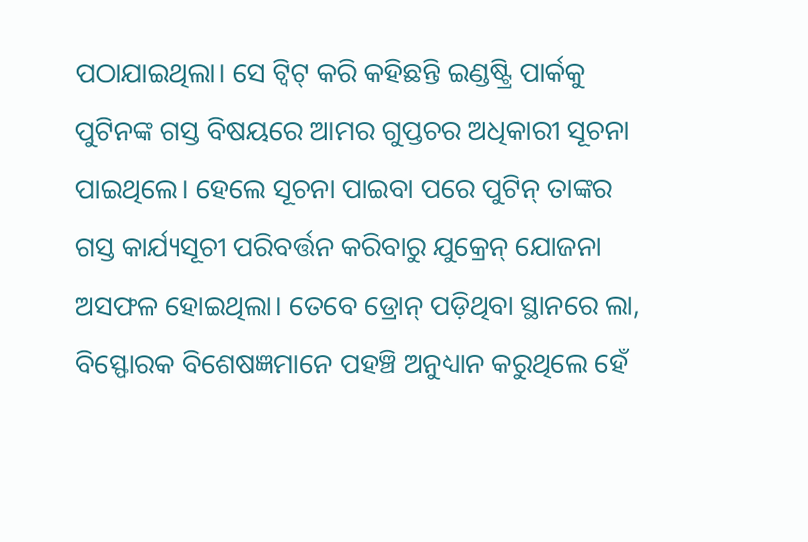ପଠାଯାଇଥିଲା। ସେ ଟ୍ୱିଟ୍ କରି କହିଛନ୍ତି ଇଣ୍ଡଷ୍ଟ୍ରି ପାର୍କକୁ ପୁଟିନଙ୍କ ଗସ୍ତ ବିଷୟରେ ଆମର ଗୁପ୍ତଚର ଅଧିକାରୀ ସୂଚନା ପାଇଥିଲେ। ହେଲେ ସୂଚନା ପାଇବା ପରେ ପୁଟିନ୍ ତାଙ୍କର ଗସ୍ତ କାର୍ଯ୍ୟସୂଚୀ ପରିବର୍ତ୍ତନ କରିବାରୁ ଯୁକ୍ରେନ୍ ଯୋଜନା ଅସଫଳ ହୋଇଥିଲା। ତେବେ ଡ୍ରୋନ୍ ପଡ଼ିଥିବା ସ୍ଥାନରେ ଲା, ବିସ୍ଫୋରକ ବିଶେଷଜ୍ଞମାନେ ପହଞ୍ଚି ଅନୁଧ୍ୟାନ କରୁଥିଲେ ହେଁ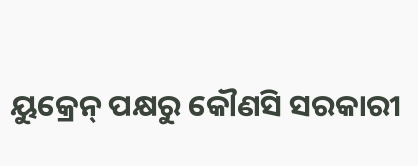ୟୁକ୍ରେନ୍ ପକ୍ଷରୁ କୌଣସି ସରକାରୀ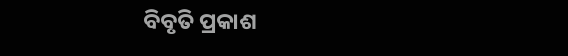ବିବୃତି ପ୍ରକାଶ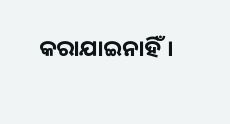କରାଯାଇନାହିଁ।